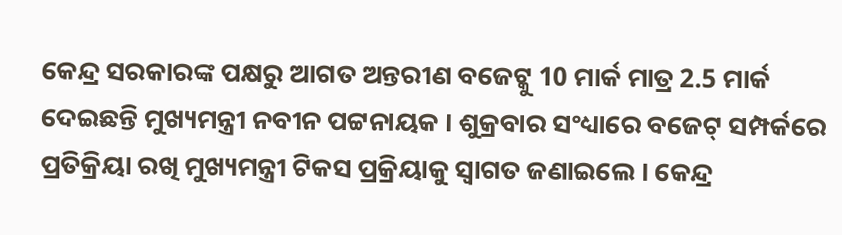କେନ୍ଦ୍ର ସରକାରଙ୍କ ପକ୍ଷରୁ ଆଗତ ଅନ୍ତରୀଣ ବଜେଟ୍କୁ 10 ମାର୍କ ମାତ୍ର 2.5 ମାର୍କ ଦେଇଛନ୍ତି ମୁଖ୍ୟମନ୍ତ୍ରୀ ନବୀନ ପଟ୍ଟନାୟକ । ଶୁକ୍ରବାର ସଂଧ୍ୟାରେ ବଜେଟ୍ ସମ୍ପର୍କରେ ପ୍ରତିକ୍ରିୟା ରଖି ମୁଖ୍ୟମନ୍ତ୍ରୀ ଟିକସ ପ୍ରକ୍ରିୟାକୁ ସ୍ୱାଗତ ଜଣାଇଲେ । କେନ୍ଦ୍ର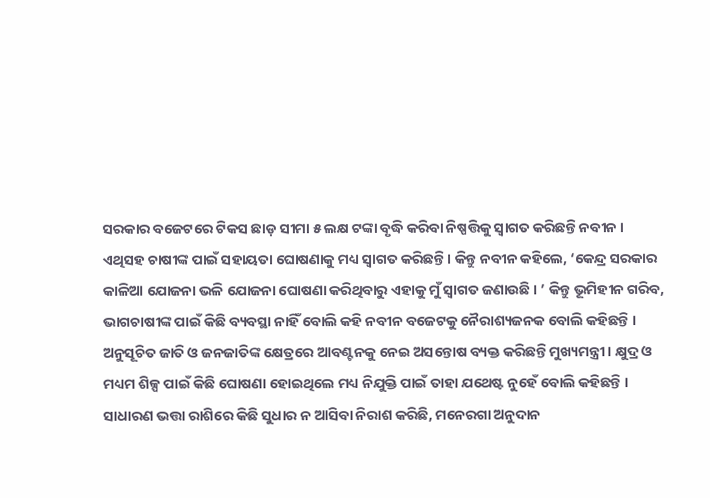ସରକାର ବଜେଟରେ ଟିକସ ଛାଡ଼ ସୀମା ୫ ଲକ୍ଷ ଟଙ୍କା ବୃଦ୍ଧି କରିବା ନିଷ୍ପତ୍ତିକୁ ସ୍ୱାଗତ କରିଛନ୍ତି ନବୀନ ।
ଏଥିସହ ଚାଷୀଙ୍କ ପାଇଁ ସହାୟତା ଘୋଷଣାକୁ ମଧ୍ୟ ସ୍ୱାଗତ କରିଛନ୍ତି । କିନ୍ତୁ ନବୀନ କହିଲେ, ‘କେନ୍ଦ୍ର ସରକାର କାଳିଆ ଯୋଜନା ଭଳି ଯୋଜନା ଘୋଷଣା କରିଥିବାରୁ ଏହାକୁ ମୁଁ ସ୍ୱାଗତ ଜଣାଉଛି । ’ କିନ୍ତୁ ଭୂମିହୀନ ଗରିବ, ଭାଗଚାଷୀଙ୍କ ପାଇଁ କିଛି ବ୍ୟବସ୍ଥା ନାହିଁ ବୋଲି କହି ନବୀନ ବଜେଟକୁ ନୈରାଶ୍ୟଜନକ ବୋଲି କହିଛନ୍ତି ।
ଅନୁସୂଚିତ ଜାତି ଓ ଜନଜାତିଙ୍କ କ୍ଷେତ୍ରରେ ଆବଣ୍ଟନକୁ ନେଇ ଅସନ୍ତୋଷ ବ୍ୟକ୍ତ କରିଛନ୍ତି ମୁଖ୍ୟମନ୍ତ୍ରୀ । କ୍ଷୁଦ୍ର ଓ ମଧ୍ୟମ ଶିଳ୍ପ ପାଇଁ କିଛି ଘୋଷଣା ହୋଇଥିଲେ ମଧ୍ୟ ନିଯୁକ୍ତି ପାଇଁ ତାହା ଯଥେଷ୍ଟ ନୁହେଁ ବୋଲି କହିଛନ୍ତି ।
ସାଧାରଣ ଭତ୍ତା ରାଶିରେ କିଛି ସୁଧାର ନ ଆସିବା ନିରାଶ କରିଛି, ମନେରଗା ଅନୁଦାନ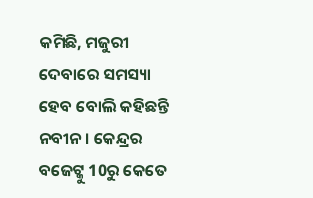କମିଛି, ମଜୁରୀ ଦେବାରେ ସମସ୍ୟା ହେବ ବୋଲି କହିଛନ୍ତି ନବୀନ । କେନ୍ଦ୍ରର ବଜେଟ୍କୁ 10ରୁ କେତେ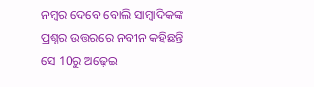ନମ୍ବର ଦେବେ ବୋଲି ସାମ୍ବାଦିକଙ୍କ ପ୍ରଶ୍ନର ଉତ୍ତରରେ ନବୀନ କହିଛନ୍ତି ସେ 10ରୁ ଅଢ଼େଇ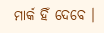ମାର୍କ ହିଁ ଦେବେ ।